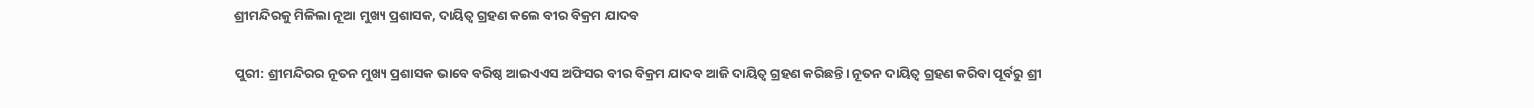ଶ୍ରୀମନ୍ଦିରକୁ ମିଳିଲା ନୂଆ ମୁଖ୍ୟ ପ୍ରଶାସକ, ଦାୟିତ୍ବ ଗ୍ରହଣ କଲେ ବୀର ବିକ୍ରମ ଯାଦବ

ପୁରୀ: ଶ୍ରୀମନ୍ଦିରର ନୂତନ ମୁଖ୍ୟ ପ୍ରଶାସକ ଭାବେ ବରିଷ୍ଠ ଆଇଏଏସ ଅଫିସର ବୀର ବିକ୍ରମ ଯାଦବ ଆଜି ଦାୟିତ୍ୱ ଗ୍ରହଣ କରିଛନ୍ତି। ନୂତନ ଦାୟିତ୍ବ ଗ୍ରହଣ କରିବା ପୂର୍ବରୁ ଶ୍ରୀ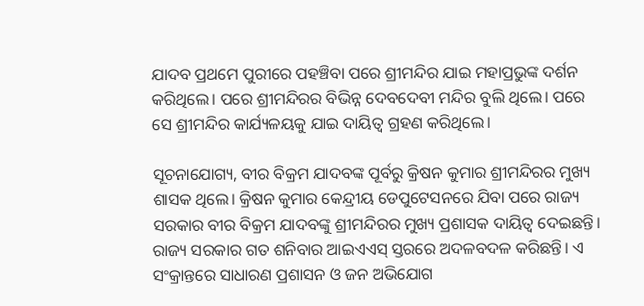ଯାଦବ ପ୍ରଥମେ ପୁରୀରେ ପହଞ୍ଚିବା ପରେ ଶ୍ରୀମନ୍ଦିର ଯାଇ ମହାପ୍ରଭୁଙ୍କ ଦର୍ଶନ କରିଥିଲେ। ପରେ ଶ୍ରୀମନ୍ଦିରର ବିଭିନ୍ନ ଦେବଦେବୀ ମନ୍ଦିର ବୁଲି ଥିଲେ। ପରେ ସେ ଶ୍ରୀମନ୍ଦିର କାର୍ଯ୍ୟଳୟକୁ ଯାଇ ଦାୟିତ୍ୱ ଗ୍ରହଣ କରିଥିଲେ।

ସୂଚନାଯୋଗ୍ୟ, ବୀର ବିକ୍ରମ ଯାଦବଙ୍କ ପୂର୍ବରୁ କ୍ରିଷନ କୁମାର ଶ୍ରୀମନ୍ଦିରର ମୁଖ୍ୟ ଶାସକ ଥିଲେ। କ୍ରିଷନ କୁମାର କେନ୍ଦ୍ରୀୟ ଡେପୁଟେସନରେ ଯିବା ପରେ ରାଜ୍ୟ ସରକାର ବୀର ବିକ୍ରମ ଯାଦବଙ୍କୁ ଶ୍ରୀମନ୍ଦିରର ମୁଖ୍ୟ ପ୍ରଶାସକ ଦାୟିତ୍ବ ଦେଇଛନ୍ତି। ରାଜ୍ୟ ସରକାର ଗତ ଶନିବାର ଆଇଏଏସ୍ ସ୍ତରରେ ଅଦଳବଦଳ କରିଛନ୍ତି। ଏ ସଂକ୍ରାନ୍ତରେ ସାଧାରଣ ପ୍ରଶାସନ ଓ ଜନ ଅଭିଯୋଗ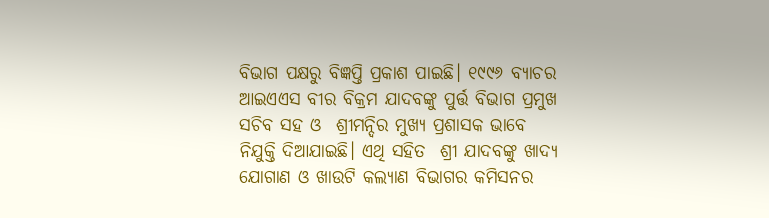ବିଭାଗ ପକ୍ଷରୁ ବିଜ୍ଞପ୍ତି ପ୍ରକାଶ ପାଇଛି। ୧୯୯୬ ବ୍ୟାଚର ଆଇଏଏସ ବୀର ବିକ୍ରମ ଯାଦବଙ୍କୁ ପୁର୍ତ୍ତ ବିଭାଗ ପ୍ରମୁଖ ସଚିବ ସହ ଓ  ଶ୍ରୀମନ୍ଦିର ମୁଖ୍ୟ ପ୍ରଶାସକ ଭାବେ ନିଯୁକ୍ତି ଦିଆଯାଇଛି। ଏଥି ସହିତ  ଶ୍ରୀ ଯାଦବଙ୍କୁ ଖାଦ୍ୟ ଯୋଗାଣ ଓ ଖାଉଟି କଲ୍ୟାଣ ବିଭାଗର କମିସନର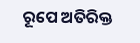ରୂପେ ଅତିରିକ୍ତ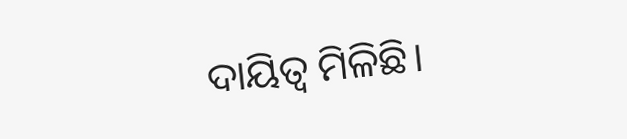ଦାୟିତ୍ବ ମିଳିଛି।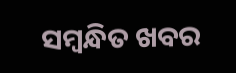ସମ୍ବନ୍ଧିତ ଖବର